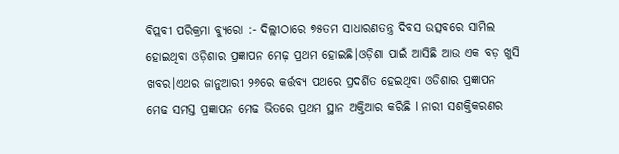ବିପ୍ଲବୀ ପରିକ୍ରମା ବ୍ୟୁରୋ :- ଦିଲ୍ଲୀଠାରେ ୭୫ତମ ସାଧାରଣତନ୍ତ୍ର ଦିବସ ଉତ୍ସବରେ ସାମିଲ ହୋଇଥିବା ଓଡ଼ିଶାର ପ୍ରଜ୍ଞାପନ ମେଢ଼ ପ୍ରଥମ ହୋଇଛି।ଓଡ଼ିଶା ପାଇଁ ଆସିଛି ଆଉ ଏକ ବଡ଼ ଖୁସି ଖବର।ଏଥର ଜାନୁଆରୀ ୨୬ରେ କର୍ତ୍ତବ୍ୟ ପଥରେ ପ୍ରଦର୍ଶିତ ହେଇଥିବା ଓଡିଶାର ପ୍ରଜ୍ଞାପନ ମେଢ ସମସ୍ତ ପ୍ରଜ୍ଞାପନ ମେଢ ଭିତରେ ପ୍ରଥମ ସ୍ଥାନ ଅକ୍ତିଆର କରିଛି l ନାରୀ ସଶକ୍ତିକରଣର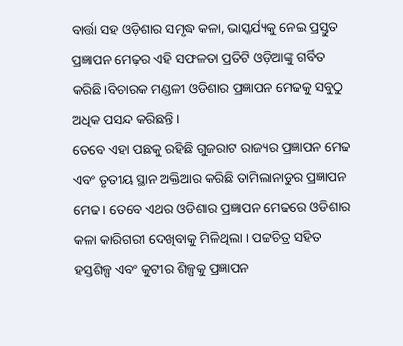ବାର୍ତ୍ତା ସହ ଓଡ଼ିଶାର ସମୃଦ୍ଧ କଳା, ଭାସ୍କର୍ଯ୍ୟକୁ ନେଇ ପ୍ରସ୍ତୁତ ପ୍ରଜ୍ଞାପନ ମେଢ଼ର ଏହି ସଫଳତା ପ୍ରତିଟି ଓଡ଼ିଆଙ୍କୁ ଗର୍ବିତ କରିଛି।ବିଚାରକ ମଣ୍ଡଳୀ ଓଡିଶାର ପ୍ରଜ୍ଞାପନ ମେଢକୁ ସବୁଠୁ ଅଧିକ ପସନ୍ଦ କରିଛନ୍ତି ।
ତେବେ ଏହା ପଛକୁ ରହିଛି ଗୁଜରାଟ ରାଜ୍ୟର ପ୍ରଜ୍ଞାପନ ମେଢ ଏବଂ ତୃତୀୟ ସ୍ଥାନ ଅକ୍ତିଆର କରିଛି ତାମିଲାନାଡୁର ପ୍ରଜ୍ଞାପନ ମେଢ । ତେବେ ଏଥର ଓଡିଶାର ପ୍ରଜ୍ଞାପନ ମେଢରେ ଓଡିଶାର କଳା କାରିଗରୀ ଦେଖିବାକୁ ମିଳିଥିଲା । ପଟ୍ଟଚିତ୍ର ସହିତ ହସ୍ତଶିଳ୍ପ ଏବଂ କୁଟୀର ଶିଳ୍ପକୁ ପ୍ରଜ୍ଞାପନ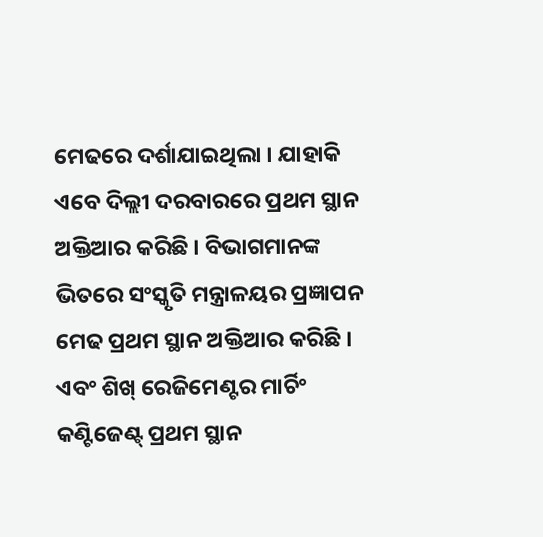ମେଢରେ ଦର୍ଶାଯାଇଥିଲା । ଯାହାକି ଏବେ ଦିଲ୍ଲୀ ଦରବାରରେ ପ୍ରଥମ ସ୍ଥାନ ଅକ୍ତିଆର କରିଛି । ବିଭାଗମାନଙ୍କ ଭିତରେ ସଂସ୍କୃତି ମନ୍ତ୍ରାଳୟର ପ୍ରଜ୍ଞାପନ ମେଢ ପ୍ରଥମ ସ୍ଥାନ ଅକ୍ତିଆର କରିଛି । ଏବଂ ଶିଖ୍ ରେଜିମେଣ୍ଟର ମାର୍ଚିଂ କଣ୍ଟିଜେଣ୍ଟ୍ ପ୍ରଥମ ସ୍ଥାନ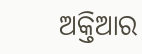ଅକ୍ତିଆର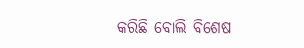କରିଛି ବୋଲି ବିଶେଷ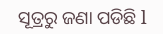ସୂତ୍ରରୁ ଜଣା ପଡିଛି l